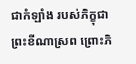ជាកំឡាំង របស់ភិក្ខុជាព្រះខីណាស្រព ព្រោះភិ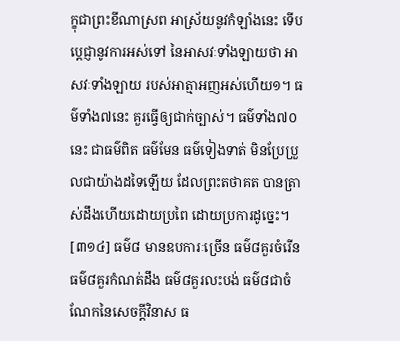ក្ខុជាព្រះខីណាស្រព អាស្រ័យនូវកំឡាំងនេះ ទើបប្តេជ្ញានូវការអស់ទៅ នៃអាសវៈទាំងឡាយថា អាសវៈទាំងឡាយ របស់អាត្មាអញអស់ហើយ១។ ធម៌ទាំង៧នេះ គួរធ្វើឲ្យជាក់ច្បាស់។ ធម៌ទាំង៧០នេះ ជាធម៌ពិត ធម៌មែន ធម៌ទៀងទាត់ មិនប្រែប្រួលជាយ៉ាងដទៃឡើយ ដែលព្រះតថាគត បានត្រាស់ដឹងហើយដោយប្រពៃ ដោយប្រការដូច្នេះ។
[៣១៤] ធម៌៨ មានឧបការៈច្រើន ធម៌៨គួរចំរើន ធម៌៨គួរកំណត់ដឹង ធម៌៨គួរលះបង់ ធម៌៨ជាចំណែកនៃសេចក្តីវិនាស ធ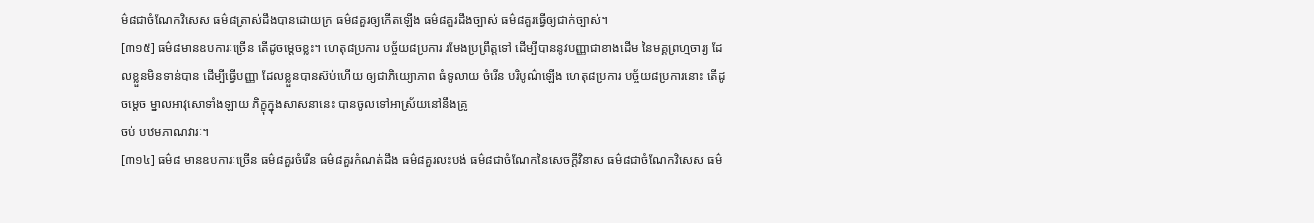ម៌៨ជាចំណែកវិសេស ធម៌៨ត្រាស់ដឹងបានដោយក្រ ធម៌៨គួរឲ្យកើតឡើង ធម៌៨គួរដឹងច្បាស់ ធម៌៨គួរធ្វើឲ្យជាក់ច្បាស់។
[៣១៥] ធម៌៨មានឧបការៈច្រើន តើដូចម្តេចខ្លះ។ ហេតុ៨ប្រការ បច្ច័យ៨ប្រការ រមែងប្រព្រឹត្តទៅ ដើម្បីបាននូវបញ្ញាជាខាងដើម នៃមគ្គព្រហ្មចារ្យ ដែលខ្លួនមិនទាន់បាន ដើម្បីធ្វើបញ្ញា ដែលខ្លួនបានស៊ប់ហើយ ឲ្យជាភិយ្យោភាព ធំទូលាយ ចំរើន បរិបូណ៌ឡើង ហេតុ៨ប្រការ បច្ច័យ៨ប្រការនោះ តើដូចម្តេច ម្នាលអាវុសោទាំងឡាយ ភិក្ខុក្នុងសាសនានេះ បានចូលទៅអាស្រ័យនៅនឹងគ្រូ
ចប់ បឋមភាណវារៈ។
[៣១៤] ធម៌៨ មានឧបការៈច្រើន ធម៌៨គួរចំរើន ធម៌៨គួរកំណត់ដឹង ធម៌៨គួរលះបង់ ធម៌៨ជាចំណែកនៃសេចក្តីវិនាស ធម៌៨ជាចំណែកវិសេស ធម៌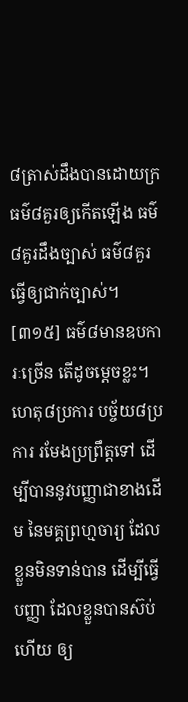៨ត្រាស់ដឹងបានដោយក្រ ធម៌៨គួរឲ្យកើតឡើង ធម៌៨គួរដឹងច្បាស់ ធម៌៨គួរធ្វើឲ្យជាក់ច្បាស់។
[៣១៥] ធម៌៨មានឧបការៈច្រើន តើដូចម្តេចខ្លះ។ ហេតុ៨ប្រការ បច្ច័យ៨ប្រការ រមែងប្រព្រឹត្តទៅ ដើម្បីបាននូវបញ្ញាជាខាងដើម នៃមគ្គព្រហ្មចារ្យ ដែលខ្លួនមិនទាន់បាន ដើម្បីធ្វើបញ្ញា ដែលខ្លួនបានស៊ប់ហើយ ឲ្យ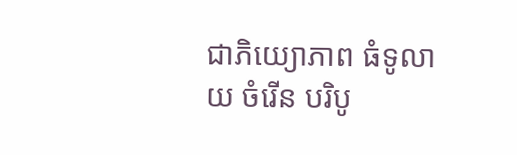ជាភិយ្យោភាព ធំទូលាយ ចំរើន បរិបូ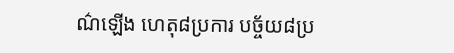ណ៌ឡើង ហេតុ៨ប្រការ បច្ច័យ៨ប្រ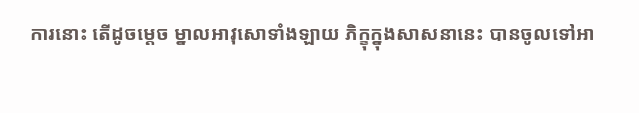ការនោះ តើដូចម្តេច ម្នាលអាវុសោទាំងឡាយ ភិក្ខុក្នុងសាសនានេះ បានចូលទៅអា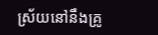ស្រ័យនៅនឹងគ្រូ